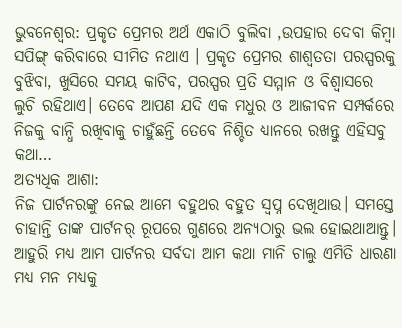ଭୁବନେଶ୍ୱର: ପ୍ରକୃତ ପ୍ରେମର ଅର୍ଥ ଏକାଠି ବୁଲିବା ,ଉପହାର ଦେବା କିମ୍ବା ସପିଙ୍ଗ୍ କରିବାରେ ସୀମିତ ନଥାଏ । ପ୍ରକୃତ ପ୍ରେମର ଶାଶ୍ୱତତା ପରସ୍ପରକୁ ବୁଝିବା, ଖୁସିରେ ସମୟ କାଟିବ, ପରସ୍ପର ପ୍ରତି ସମ୍ମାନ ଓ ବିଶ୍ୱାସରେ ଲୁଚି ରହିଥାଏ। ତେବେ ଆପଣ ଯଦି ଏକ ମଧୁର ଓ ଆଜୀବନ ସମ୍ପର୍କରେ ନିଜକୁ ବାନ୍ଧି ରଖିବାକୁ ଚାହୁଁଛନ୍ତି ତେବେ ନିଶ୍ଚିତ ଧ୍ୟାନରେ ରଖନ୍ତୁ ଏହିସବୁ କଥା…
ଅତ୍ୟଧିକ ଆଶା:
ନିଜ ପାର୍ଟନରଙ୍କୁ ନେଇ ଆମେ ବହୁଥର ବହୁତ ସ୍ବପ୍ନ ଦେଖିଥାଉ। ସମସ୍ତେ ଚାହାନ୍ତି ତାଙ୍କ ପାର୍ଟନର୍ ରୂପରେ ଗୁଣରେ ଅନ୍ୟଠାରୁ ଭଲ ହୋଇଥାଆନ୍ତୁ। ଆହୁରି ମଧ୍ୟ ଆମ ପାର୍ଟନର ସର୍ବଦା ଆମ କଥା ମାନି ଚାଲୁ ଏମିତି ଧାରଣା ମଧ୍ୟ ମନ ମଧ୍ୟକୁ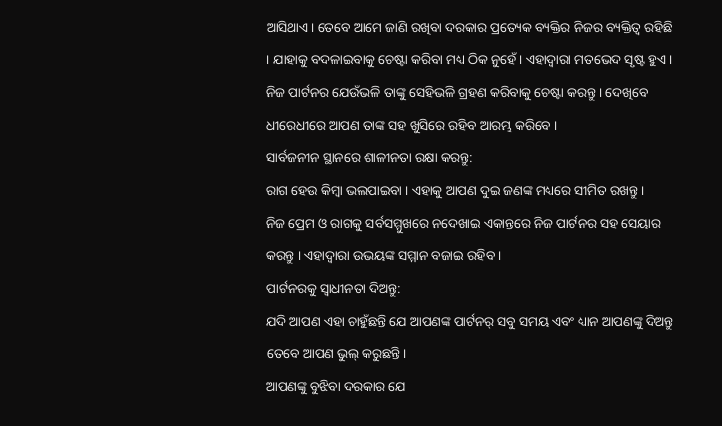ଆସିଥାଏ। ତେବେ ଆମେ ଜାଣି ରଖିବା ଦରକାର ପ୍ରତ୍ୟେକ ବ୍ୟକ୍ତିର ନିଜର ବ୍ୟକ୍ତିତ୍ୱ ରହିଛି । ଯାହାକୁ ବଦଳାଇବାକୁ ଚେଷ୍ଟା କରିବା ମଧ୍ୟ ଠିକ ନୁହେଁ। ଏହାଦ୍ୱାରା ମତଭେଦ ସୃଷ୍ଟ ହୁଏ । ନିଜ ପାର୍ଟନର ଯେଉଁଭଳି ତାଙ୍କୁ ସେହିଭଳି ଗ୍ରହଣ କରିବାକୁ ଚେଷ୍ଟା କରନ୍ତୁ । ଦେଖିବେ ଧୀରେଧୀରେ ଆପଣ ତାଙ୍କ ସହ ଖୁସିରେ ରହିବ ଆରମ୍ଭ କରିବେ ।
ସାର୍ବଜନୀନ ସ୍ଥାନରେ ଶାଳୀନତା ରକ୍ଷା କରନ୍ତୁ:
ରାଗ ହେଉ କିମ୍ବା ଭଲପାଇବା । ଏହାକୁ ଆପଣ ଦୁଇ ଜଣଙ୍କ ମଧ୍ୟରେ ସୀମିତ ରଖନ୍ତୁ ।
ନିଜ ପ୍ରେମ ଓ ରାଗକୁ ସର୍ବସମ୍ମୁଖରେ ନଦେଖାଇ ଏକାନ୍ତରେ ନିଜ ପାର୍ଟନର ସହ ସେୟାର କରନ୍ତୁ । ଏହାଦ୍ୱାରା ଉଭୟଙ୍କ ସମ୍ମାନ ବଜାଇ ରହିବ ।
ପାର୍ଟନରକୁ ସ୍ୱାଧୀନତା ଦିଅନ୍ତୁ:
ଯଦି ଆପଣ ଏହା ଚାହୁଁଛନ୍ତି ଯେ ଆପଣଙ୍କ ପାର୍ଟନର୍ ସବୁ ସମୟ ଏବଂ ଧ୍ୟାନ ଆପଣଙ୍କୁ ଦିଅନ୍ତୁ ତେବେ ଆପଣ ଭୁଲ୍ କରୁଛନ୍ତି।
ଆପଣଙ୍କୁ ବୁଝିବା ଦରକାର ଯେ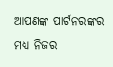ଆପଣଙ୍କ ପାର୍ଟନରଙ୍କର ମଧ୍ୟ ନିଜର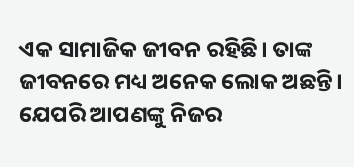ଏକ ସାମାଜିକ ଜୀବନ ରହିଛି। ତାଙ୍କ ଜୀବନରେ ମଧ୍ୟ ଅନେକ ଲୋକ ଅଛନ୍ତି। ଯେପରି ଆପଣଙ୍କୁ ନିଜର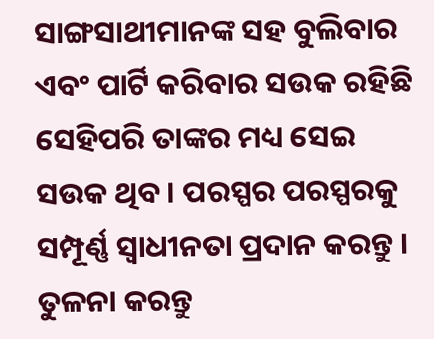ସାଙ୍ଗସାଥୀମାନଙ୍କ ସହ ବୁଲିବାର ଏବଂ ପାର୍ଟି କରିବାର ସଉକ ରହିଛି ସେହିପରି ତାଙ୍କର ମଧ୍ୟ ସେଇ ସଉକ ଥିବ । ପରସ୍ପର ପରସ୍ପରକୁ ସମ୍ପୂର୍ଣ୍ଣ ସ୍ୱାଧୀନତା ପ୍ରଦାନ କରନ୍ତୁ ।
ତୁଳନା କରନ୍ତୁ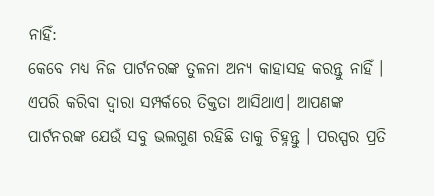ନାହିଁ:
କେବେ ମଧ୍ୟ ନିଜ ପାର୍ଟନରଙ୍କ ତୁଳନା ଅନ୍ୟ କାହାସହ କରନ୍ତୁ ନାହିଁ । ଏପରି କରିବା ଦ୍ୱାରା ସମ୍ପର୍କରେ ତିକ୍ତତା ଆସିଥାଏ। ଆପଣଙ୍କ ପାର୍ଟନରଙ୍କ ଯେଉଁ ସବୁ ଭଲଗୁଣ ରହିଛି ତାକୁ ଚିହ୍ନନ୍ତୁ । ପରସ୍ପର ପ୍ରତି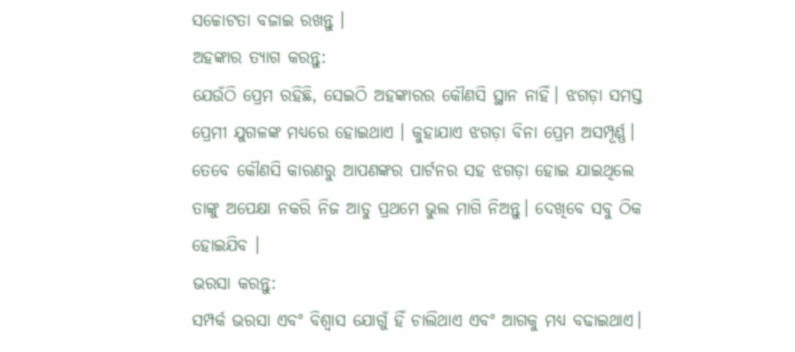ସଚ୍ଚୋଟତା ବଜାଇ ରଖନ୍ତୁ ।
ଅହଙ୍କାର ତ୍ୟାଗ କରନ୍ତୁ:
ଯେଉଁଠି ପ୍ରେମ ରହିଛି, ସେଇଠି ଅହଙ୍କାରର କୌଣସି ସ୍ଥାନ ନାହିଁ। ଝଗଡ଼ା ସମସ୍ତ ପ୍ରେମୀ ଯୁଗଳଙ୍କ ମଧ୍ୟରେ ହୋଇଥାଏ । କୁହାଯାଏ ଝଗଡ଼ା ବିନା ପ୍ରେମ ଅସମ୍ପୂର୍ଣ୍ଣ। ତେବେ କୌଣସି କାରଣରୁ ଆପଣଙ୍କର ପାର୍ଟନର ସହ ଝଗଡ଼ା ହୋଇ ଯାଇଥିଲେ ତାଙ୍କୁ ଅପେକ୍ଷା ନକରି ନିଜ ଆଡୁ ପ୍ରଥମେ ଭୁଲ ମାଗି ନିଅନ୍ତୁ। ଦେଖିବେ ସବୁ ଠିକ ହୋଇଯିବ ।
ଭରସା କରନ୍ତୁ:
ସମ୍ପର୍କ ଭରସା ଏବଂ ବିଶ୍ବାସ ଯୋଗୁଁ ହିଁ ଚାଲିଥାଏ ଏବଂ ଆଗକୁ ମଧ୍ୟ ବଢାଇଥାଏ।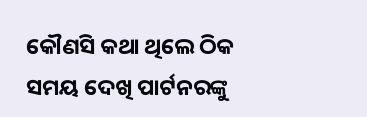କୌଣସି କଥା ଥିଲେ ଠିକ ସମୟ ଦେଖି ପାର୍ଟନରଙ୍କୁ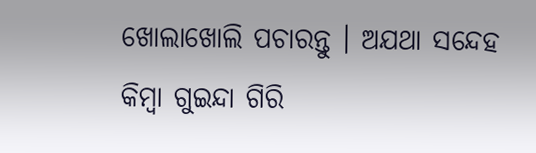ଖୋଲାଖୋଲି ପଚାରନ୍ତୁ । ଅଯଥା ସନ୍ଦେହ କିମ୍ବା ଗୁଇନ୍ଦା ଗିରି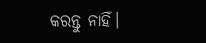କରନ୍ତୁ ନାହିଁ।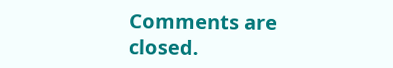Comments are closed.